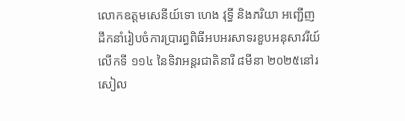លោកឧត្ដមសេនីយ៍ទោ ហេង វុទ្ធី និងភរិយា អញ្ជើញដឹកនាំរៀបចំការប្រារព្ធពិធីអបអរសាទរខួបអនុសាវរីយ៍លើកទី ១១៤ នៃទិវាអន្តរជាតិនារី ៨មីនា ២០២៥នៅរសៀល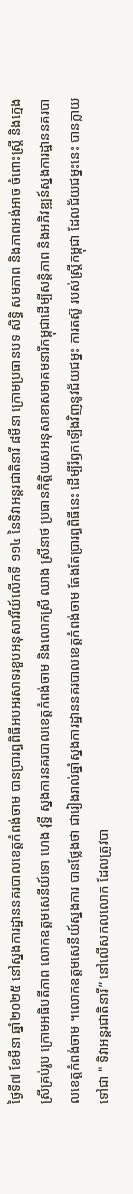ថ្ងៃទី៧ ខែមីនា ឆ្នាំ២០២៥ នៅស្នងការដ្ឋាននគរបាលខេត្តកំពង់ចាម បានប្រារព្ធពិធីអបអរសាទរខួបអនុសាវរីយ៍លើកទី ១១៤ នៃទិវាអន្តរជាតិនារី ៨មីនា ក្រោមប្រធានបទ សិទ្ធិ សមភាព និងភាពអង់អាច ចំពោះស្ត្រី និងក្មេងស្រីគ្រប់រូប ក្រោមអធិបតីភាព លោកឧត្តមសេនីយ៍ទោ ហេង វុទ្ធី ស្នងការនគរបាលខេត្តកំពង់ចាម និងលោកស្រី ឈាង ស្រីនាថ ប្រធានកិត្តិយសអនុសាខាសមាគមនារីកម្ពុជាដើម្បីសន្តិភាព និងអភិវឌ្ឍន៍ស្នងការដ្ឋាននគរបាលខេត្តកំពង់ចាម ។លោកឧត្តមសេនីយ៍ស្នងការ បានថ្លែងថា ជារៀងរាល់ឆ្នាំស្នងការដ្ឋាននគរបាលខេត្តកំពង់ចាម តែងតែប្រារព្ធពិធីនេះ ដើម្បីរំឭកឡើងវិញនូវជ័យជម្នះ ការតស៊ូ របស់ស្ដ្រីកម្ពុជា ដែលជ័យជម្នះនេះ បានក្លាយទៅជា " ទិវាអន្ដរជាតិនារី” នៅលើសកលលោក ដែលត្រូវបា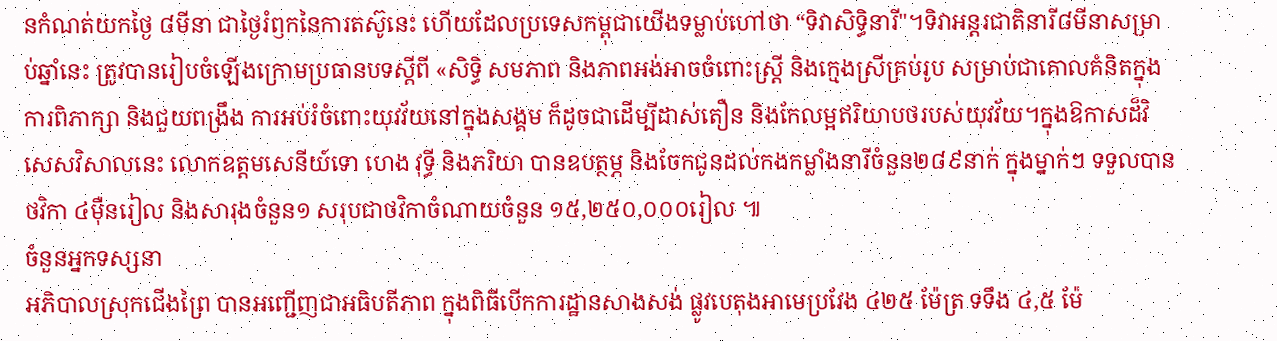នកំណត់យកថ្ងៃ ៨មីនា ជាថ្ងៃរំឭកនៃការតស៊ូនេះ ហើយដែលប្រទេសកម្ពុជាយើងទម្លាប់ហៅថា “ទិវាសិទ្ធិនារី"។ទិវាអន្តរជាតិនារី៨មីនាសម្រាប់ឆ្នាំនេះ ត្រូវបានរៀបចំឡើងក្រោមប្រធានបទស្ដីពី «សិទ្ធិ សមភាព និងភាពអង់អាចចំពោះស្រ្តី និងក្មេងស្រីគ្រប់រូប សម្រាប់ជាគោលគំនិតក្នុងការពិភាក្សា និងជួយពង្រឹង ការអប់រំចំពោះយុវវ័យនៅក្នុងសង្គម ក៏ដូចជាដើម្បីដាស់តឿន និងកែលម្អឥរិយាបថរបស់យុវវ័យ។ក្នុងឱកាសដ៏វិសេសវិសាលនេះ លោកឧត្តមសេនីយ៍ទោ ហេង វុទ្ធី និងភរិយា បានឧបត្ថម្ភ និងចែកជូនដល់កងកម្លាំងនារីចំនួន២៨៩នាក់ ក្នុងម្នាក់ៗ ទទួលបានថវិកា ៤មុឺនរៀល និងសារុងចំនួន១ សរុបជាថវិកាចំណាយចំនួន ១៥,២៥០,០០០រៀល ៕
ចំនួនអ្នកទស្សនា
អភិបាលស្រុកជើងព្រៃ បានអញ្ជើញជាអធិបតីភាព ក្នុងពិធីបើកការដ្ឋានសាងសង់ ផ្លូវបេតុងអាមេប្រវែង ៤២៥ ម៉ែត្រ ទទឹង ៤,៥ ម៉ែ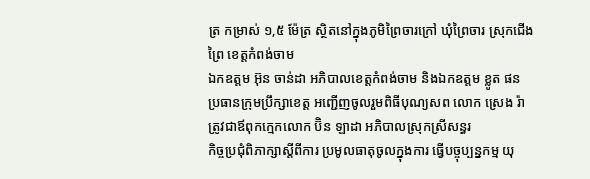ត្រ កម្រាស់ ១,៥ ម៉ែត្រ ស្ថិតនៅក្នុងភូមិព្រៃចារក្រៅ ឃុំព្រៃចារ ស្រុកជើងព្រៃ ខេត្តកំពង់ចាម
ឯកឧត្តម អ៊ុន ចាន់ដា អភិបាលខេត្តកំពង់ចាម និងឯកឧត្តម ខ្លូត ផន ប្រធានក្រុមប្រឹក្សាខេត្ត អញ្ជើញចូលរួមពិធីបុណ្យសព លោក ស្រេង រ៉ា ត្រូវជាឪពុកក្មេកលោក ប៊ិន ឡាដា អភិបាលស្រុកស្រីសន្ធរ
កិច្ចប្រជុំពិភាក្សាស្តីពីការ ប្រមូលធាតុចូលក្នុងការ ធ្វើបច្ចុប្បន្នកម្ម យុ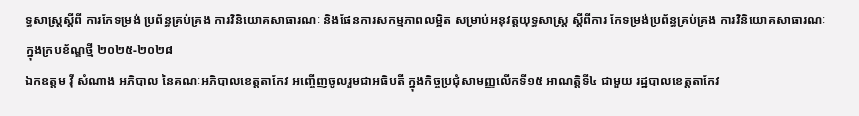ទ្ធសាស្រ្តស្តីពី ការកែទម្រង់ ប្រព័ន្ធគ្រប់គ្រង ការវិនិយោគសាធារណៈ និងផែនការសកម្មភាពលម្អិត សម្រាប់អនុវត្តយុទ្ធសាស្ត្រ ស្តីពីការ កែទម្រង់ប្រព័ន្ធគ្រប់គ្រង ការវិនិយោគសាធារណៈ ក្នុងក្របខ័ណ្ឌថ្មី ២០២៥-២០២៨
ឯកឧត្តម វ៉ី សំណាង អភិបាល នៃគណៈអភិបាលខេត្តតាកែវ អញ្ចើញចូលរួមជាអធិបតី ក្នុងកិច្ចប្រជុំសាមញ្ញលើកទី១៥ អាណត្តិទី៤ ជាមួយ រដ្ឋបាលខេត្តតាកែវ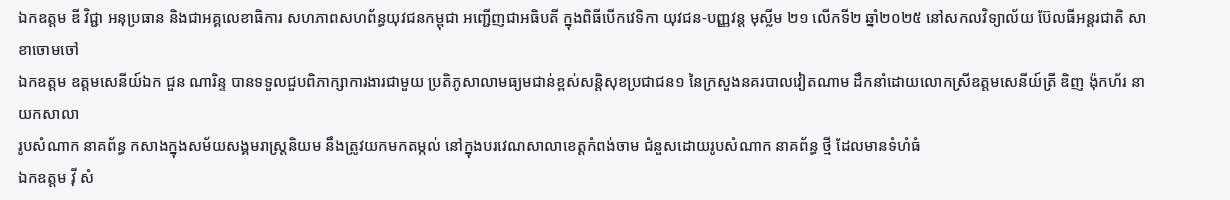ឯកឧត្តម ឌី វិជ្ជា អនុប្រធាន និងជាអគ្គលេខាធិការ សហភាពសហព័ន្ធយុវជនកម្ពុជា អញ្ជើញជាអធិបតី ក្នុងពិធីបើកវេទិកា យុវជន-បញ្ញវន្ដ មុស្លីម ២១ លើកទី២ ឆ្នាំ២០២៥ នៅសកលវិទ្យាល័យ ប៊ែលធីអន្តរជាតិ សាខាចោមចៅ
ឯកឧត្តម ឧត្តមសេនីយ៍ឯក ជួន ណារិន្ទ បានទទួលជួបពិភាក្សាការងារជាមួយ ប្រតិភូសាលាមធ្យមជាន់ខ្ពស់សន្តិសុខប្រជាជន១ នៃក្រសួងនគរបាលវៀតណាម ដឹកនាំដោយលោកស្រីឧត្តមសេនីយ៍ត្រី ឌិញ ង៉ុកហ័រ នាយកសាលា
រូបសំណាក នាគព័ន្ធ កសាងក្នុងសម័យសង្គមរាស្ត្រនិយម នឹងត្រូវយកមកតម្កល់ នៅក្នុងបរវេណសាលាខេត្តកំពង់ចាម ជំនួសដោយរូបសំណាក នាគព័ន្ធ ថ្មី ដែលមានទំហំធំ
ឯកឧត្តម វ៉ី សំ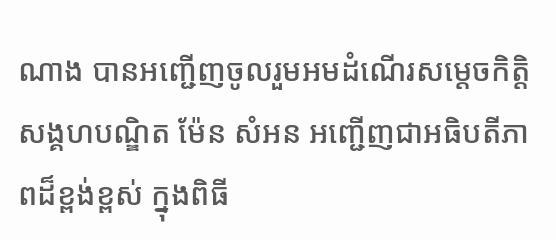ណាង បានអញ្ជើញចូលរួមអមដំណើរសម្ដេចកិត្តិសង្គហបណ្ឌិត ម៉ែន សំអន អញ្ជើញជាអធិបតីភាពដ៏ខ្ពង់ខ្ពស់ ក្នុងពិធី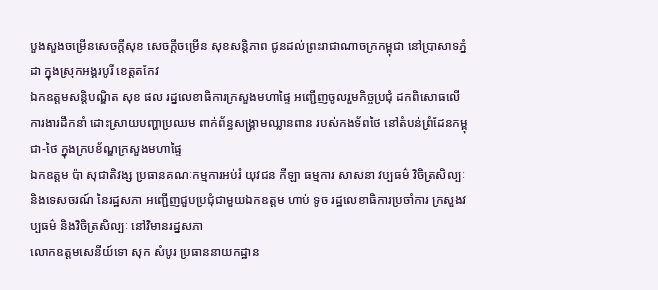បួងសួងចម្រើនសេចក្ដីសុខ សេចក្តីចម្រើន សុខសន្តិភាព ជូនដល់ព្រះរាជាណាចក្រកម្ពុជា នៅប្រាសាទភ្នំដា ក្នុងស្រុកអង្គរបូរី ខេត្តតកែវ
ឯកឧត្ដមសន្តិបណ្ឌិត សុខ ផល រដ្នលេខាធិការក្រសួងមហាផ្ទៃ អញ្ជើញចូលរួមកិច្ចប្រជុំ ដកពិសោធលើការងារដឹកនាំ ដោះស្រាយបញ្ហាប្រឈម ពាក់ព័ន្ធសង្គ្រាមឈ្លានពាន របស់កងទ័ពថៃ នៅតំបន់ព្រំដែនកម្ពុជា-ថៃ ក្នុងក្របខ័ណ្ឌក្រសួងមហាផ្ទៃ
ឯកឧត្តម ប៉ា សុជាតិវង្ស ប្រធានគណៈកម្មការអប់រំ យុវជន កីឡា ធម្មការ សាសនា វប្បធម៌ វិចិត្រសិល្បៈ និងទេសចរណ៍ នៃរដ្ឋសភា អញ្ជើញជួបប្រជុំជាមួយឯកឧត្តម ហាប់ ទូច រដ្ឋលេខាធិការប្រចាំការ ក្រសួងវប្បធម៌ និងវិចិត្រសិល្បៈ នៅវិមានរដ្នសភា
លោកឧត្តមសេនីយ៍ទោ សុក សំបូរ ប្រធាននាយកដ្ឋាន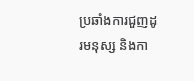ប្រឆាំងការជួញដូរមនុស្ស និងកា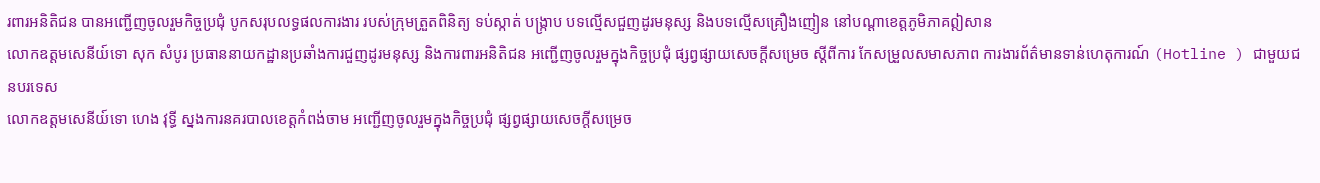រពារអនិតិជន បានអញ្ជើញចូលរួមកិច្ចប្រជុំ បូកសរុបលទ្ធផលការងារ របស់ក្រុមត្រួតពិនិត្យ ទប់ស្កាត់ បង្ក្រាប បទល្មើសជួញដូរមនុស្ស និងបទល្មើសគ្រឿងញៀន នៅបណ្តាខេត្តភូមិភាគឦសាន
លោកឧត្តមសេនីយ៍ទោ សុក សំបូរ ប្រធាននាយកដ្ឋានប្រឆាំងការជួញដូរមនុស្ស និងការពារអនិតិជន អញ្ជើញចូលរួមក្នុងកិច្ចប្រជុំ ផ្សព្វផ្សាយសេចក្តីសម្រេច ស្តីពីការ កែសម្រួលសមាសភាព ការងារព័ត៌មានទាន់ហេតុការណ៍ (Hotline ) ជាមួយជនបរទេស
លោកឧត្តមសេនីយ៍ទោ ហេង វុទ្ធី ស្នងការនគរបាលខេត្តកំពង់ចាម អញ្ជើញចូលរួមក្នុងកិច្ចប្រជុំ ផ្សព្វផ្សាយសេចក្តីសម្រេច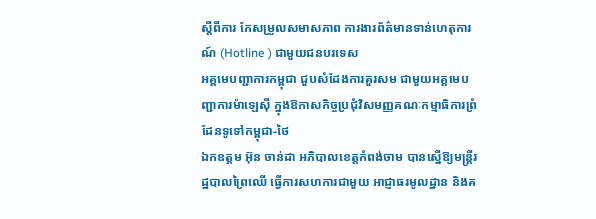ស្តីពីការ កែសម្រួលសមាសភាព ការងារព័ត៌មានទាន់ហេតុការណ៍ (Hotline ) ជាមួយជនបរទេស
អគ្គមេបញ្ជាការកម្ពុជា ជួបសំដែងការគួរសម ជាមួយអគ្គមេបញ្ជាការម៉ាឡេសុី ក្នុងឱកាសកិច្ចប្រជុំវិសមញ្ញគណៈកម្មាធិការព្រំដែនទូទៅកម្ពុជា-ថៃ
ឯកឧត្តម អ៊ុន ចាន់ដា អភិបាលខេត្តកំពង់ចាម បានស្នើឱ្យមន្ត្រីរដ្ឋបាលព្រៃឈើ ធ្វើការសហការជាមួយ អាជ្ញាធរមូលដ្ឋាន និងគ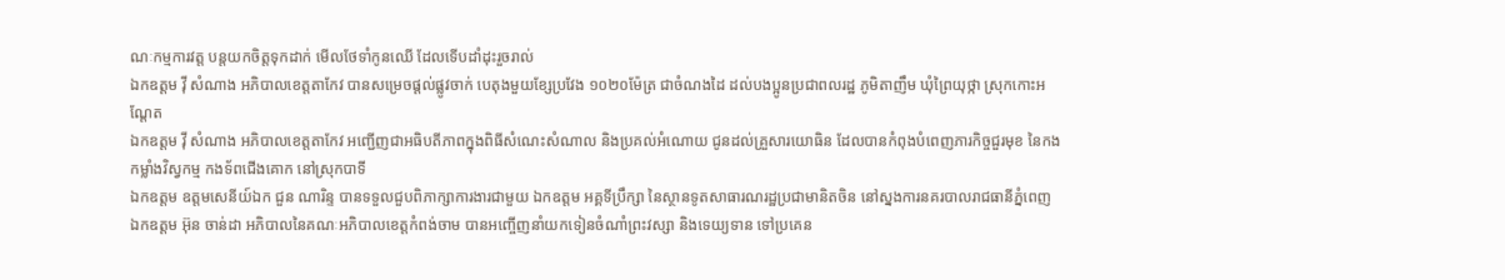ណៈកម្មការវត្ត បន្តយកចិត្តទុកដាក់ មើលថែទាំកូនឈើ ដែលទើបដាំដុះរួចរាល់
ឯកឧត្តម វ៉ី សំណាង អភិបាលខេត្តតាកែវ បានសម្រេចផ្ដល់ផ្លូវចាក់ បេតុងមួយខ្សែប្រវែង ១០២០ម៉ែត្រ ជាចំណងដៃ ដល់បងប្អូនប្រជាពលរដ្ឋ ភូមិតាញឹម ឃុំព្រៃយុថ្កា ស្រុកកោះអណ្ដែត
ឯកឧត្តម វ៉ី សំណាង អភិបាលខេត្តតាកែវ អញ្ជេីញជាអធិបតីភាពក្នុងពិធីសំណេះសំណាល និងប្រគល់អំណោយ ជូនដល់គ្រួសារយោធិន ដែលបានកំពុងបំពេញភារកិច្ចជួរមុខ នៃកងកម្លាំងវិស្វកម្ម កងទ័ពជេីងគោក នៅស្រុកបាទី
ឯកឧត្តម ឧត្តមសេនីយ៍ឯក ជួន ណារិន្ទ បានទទួលជួបពិភាក្សាការងារជាមួយ ឯកឧត្តម អគ្គទីប្រឹក្សា នៃស្ថានទូតសាធារណរដ្ឋប្រជាមានិតចិន នៅស្នងការនគរបាលរាជធានីភ្នំពេញ
ឯកឧត្តម អ៊ុន ចាន់ដា អភិបាលនៃគណៈអភិបាលខេត្តកំពង់ចាម បានអញ្ចើញនាំយកទៀនចំណាំព្រះវស្សា និងទេយ្យទាន ទៅប្រគេន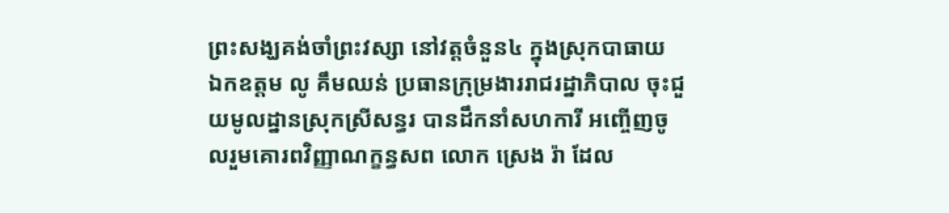ព្រះសង្ឃគង់ចាំព្រះវស្សា នៅវត្តចំនួន៤ ក្នុងស្រុកបាធាយ
ឯកឧត្តម លូ គឹមឈន់ ប្រធានក្រុម្រងាររាជរដ្នាភិបាល ចុះជួយមូលដ្នានស្រុកស្រីសន្ធរ បានដឹកនាំសហការី អញ្ចើញចូលរួមគោរពវិញ្ញាណក្ខន្ធសព លោក ស្រេង រ៉ា ដែល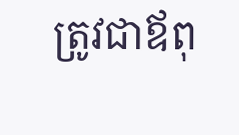ត្រូវជាឪពុ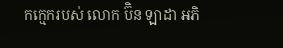កក្មេករបស់ លោក ប៊ិន ឡាដា អភិ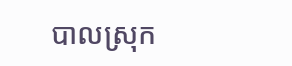បាលស្រុក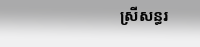ស្រីសន្ធរ